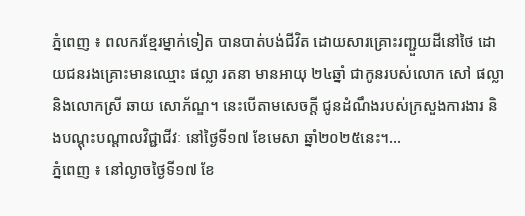ភ្នំពេញ ៖ ពលករខ្មែរម្នាក់ទៀត បានបាត់បង់ជីវិត ដោយសារគ្រោះរញ្ជួយដីនៅថៃ ដោយជនរងគ្រោះមានឈ្មោះ ផល្លា រតនា មានអាយុ ២៤ឆ្នាំ ជាកូនរបស់លោក សៅ ផល្លា និងលោកស្រី ឆាយ សោភ័ណ្ឌ។ នេះបើតាមសេចក្តី ជូនដំណឹងរបស់ក្រសួងការងារ និងបណ្តុះបណ្តាលវិជ្ជាជីវៈ នៅថ្ងៃទី១៧ ខែមេសា ឆ្នាំ២០២៥នេះ។...
ភ្នំពេញ ៖ នៅល្ងាចថ្ងៃទី១៧ ខែ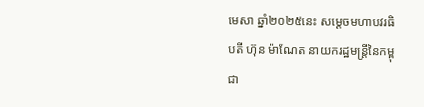មេសា ឆ្នាំ២០២៥នេះ សម្ដេចមហាបវរធិបតី ហ៊ុន ម៉ាណែត នាយករដ្ឋមន្ត្រីនៃកម្ពុជា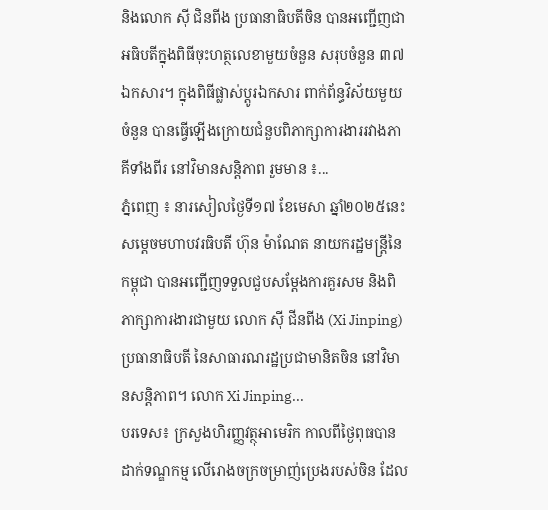និងលោក ស៊ី ជិនពីង ប្រធានាធិបតីចិន បានអញ្ជើញជាអធិបតីក្នុងពិធីចុះហត្ថលេខាមួយចំនួន សរុបចំនួន ៣៧ឯកសារ។ ក្នុងពិធីផ្លាស់ប្តូរឯកសារ ពាក់ព័ន្ធវិស័យមួយចំនួន បានធ្វើឡើងក្រោយជំនួបពិភាក្សាការងាររវាងភាគីទាំងពីរ នៅវិមានសន្ដិភាព រួមមាន ៖...
ភ្នំពេញ ៖ នារសៀលថ្ងៃទី១៧ ខែមេសា ឆ្នាំ២០២៥នេះ សម្តេចមហាបវរធិបតី ហ៊ុន ម៉ាណែត នាយករដ្ឋមន្ត្រីនៃកម្ពុជា បានអញ្ជើញទទួលជួបសម្តែងការគួរសម និងពិភាក្សាការងារជាមួយ លោក ស៊ី ជីនពីង (Xi Jinping) ប្រធានាធិបតី នៃសាធារណរដ្ឋប្រជាមានិតចិន នៅវិមានសន្តិភាព។ លោក Xi Jinping...
បរទេស៖ ក្រសួងហិរញ្ញវត្ថុអាមេរិក កាលពីថ្ងៃពុធបានដាក់ទណ្ឌកម្ម លើរោងចក្រចម្រាញ់ប្រេងរបស់ចិន ដែល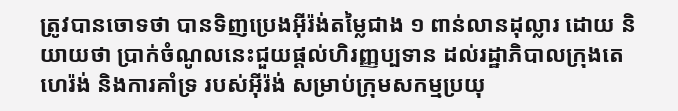ត្រូវបានចោទថា បានទិញប្រេងអ៊ីរ៉ង់តម្លៃជាង ១ ពាន់លានដុល្លារ ដោយ និយាយថា ប្រាក់ចំណូលនេះជួយផ្តល់ហិរញ្ញប្បទាន ដល់រដ្ឋាភិបាលក្រុងតេហេរ៉ង់ និងការគាំទ្រ របស់អ៊ីរ៉ង់ សម្រាប់ក្រុមសកម្មប្រយុ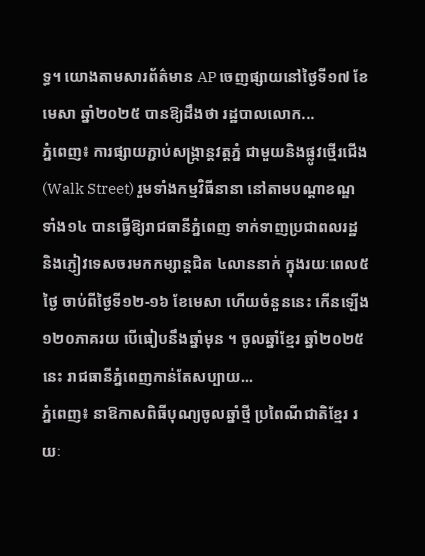ទ្ធ។ យោងតាមសារព័ត៌មាន AP ចេញផ្សាយនៅថ្ងៃទី១៧ ខែមេសា ឆ្នាំ២០២៥ បានឱ្យដឹងថា រដ្ឋបាលលោក...
ភ្នំពេញ៖ ការផ្សាយភ្ជាប់សង្រ្កាន្តវត្តភ្នំ ជាមួយនិងផ្លូវថ្មើរជើង (Walk Street) រួមទាំងកម្មវិធីនានា នៅតាមបណ្ដាខណ្ឌទាំង១៤ បានធ្វើឱ្យរាជធានីភ្នំពេញ ទាក់ទាញប្រជាពលរដ្ឋ និងភ្ញៀវទេសចរមកកម្សាន្តជិត ៤លាននាក់ ក្នុងរយៈពេល៥ថ្ងៃ ចាប់ពីថ្ងៃទី១២-១៦ ខែមេសា ហើយចំនួននេះ កើនឡើង ១២០ភាគរយ បើធៀបនឹងឆ្នាំមុន ។ ចូលឆ្នាំខ្មែរ ឆ្នាំ២០២៥នេះ រាជធានីភ្នំពេញកាន់តែសប្បាយ...
ភ្នំពេញ៖ នាឱកាសពិធីបុណ្យចូលឆ្នាំថ្មី ប្រពៃណីជាតិខ្មែរ រយៈ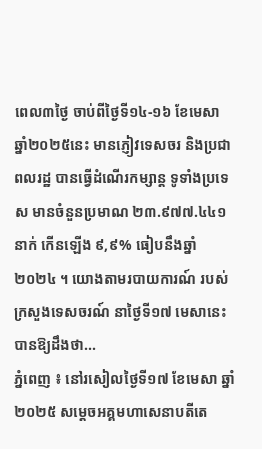ពេល៣ថ្ងៃ ចាប់ពីថ្ងៃទី១៤-១៦ ខែមេសា ឆ្នាំ២០២៥នេះ មានភ្ញៀវទេសចរ និងប្រជាពលរដ្ឋ បានធ្វើដំណើរកម្សាន្ត ទូទាំងប្រទេស មានចំនួនប្រមាណ ២៣.៩៧៧.៤៤១នាក់ កើនឡើង ៩,៩% ធៀបនឹងឆ្នាំ២០២៤ ។ យោងតាមរបាយការណ៍ របស់ក្រសួងទេសចរណ៍ នាថ្ងៃទី១៧ មេសានេះ បានឱ្យដឹងថា...
ភ្នំពេញ ៖ នៅរសៀលថ្ងៃទី១៧ ខែមេសា ឆ្នាំ២០២៥ សម្តេចអគ្គមហាសេនាបតីតេ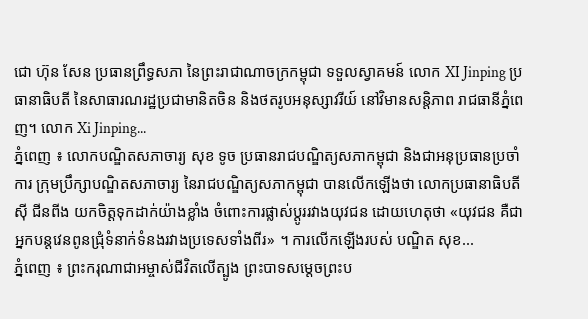ជោ ហ៊ុន សែន ប្រធានព្រឹទ្ធសភា នៃព្រះរាជាណាចក្រកម្ពុជា ទទួលស្វាគមន៍ លោក XI Jinping ប្រធានាធិបតី នៃសាធារណរដ្ឋប្រជាមានិតចិន និងថតរូបអនុស្សាវរីយ៍ នៅវិមានសន្តិភាព រាជធានីភ្នំពេញ។ លោក Xi Jinping...
ភ្នំពេញ ៖ លោកបណ្ឌិតសភាចារ្យ សុខ ទូច ប្រធានរាជបណ្ឌិត្យសភាកម្ពុជា និងជាអនុប្រធានប្រចាំការ ក្រុមប្រឹក្សាបណ្ឌិតសភាចារ្យ នៃរាជបណ្ឌិត្យសភាកម្ពុជា បានលើកឡើងថា លោកប្រធានាធិបតី ស៊ី ជីនពីង យកចិត្តទុកដាក់យ៉ាងខ្លាំង ចំពោះការផ្លាស់ប្តូររវាងយុវជន ដោយហេតុថា «យុវជន គឺជាអ្នកបន្តវេនពូនជ្រុំទំនាក់ទំនងរវាងប្រទេសទាំងពីរ» ។ ការលើកឡើងរបស់ បណ្ឌិត សុខ...
ភ្នំពេញ ៖ ព្រះករុណាជាអម្ចាស់ជីវិតលើត្បូង ព្រះបាទសម្តេចព្រះប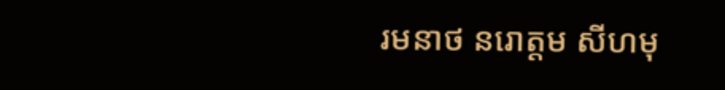រមនាថ នរោត្តម សីហមុ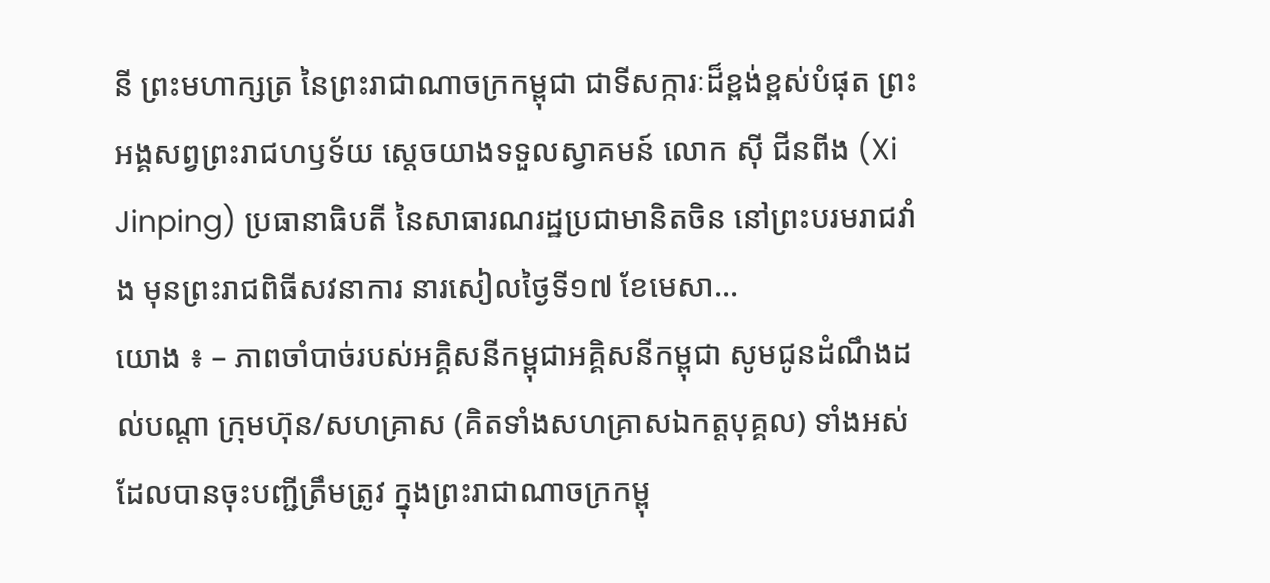នី ព្រះមហាក្សត្រ នៃព្រះរាជាណាចក្រកម្ពុជា ជាទីសក្ការៈដ៏ខ្ពង់ខ្ពស់បំផុត ព្រះអង្គសព្វព្រះរាជហឫទ័យ ស្តេចយាងទទួលស្វាគមន៍ លោក ស៊ី ជីនពីង (Xi Jinping) ប្រធានាធិបតី នៃសាធារណរដ្ឋប្រជាមានិតចិន នៅព្រះបរមរាជវាំង មុនព្រះរាជពិធីសវនាការ នារសៀលថ្ងៃទី១៧ ខែមេសា...
យោង ៖ – ភាពចាំបាច់របស់អគ្គិសនីកម្ពុជាអគ្គិសនីកម្ពុជា សូមជូនដំណឹងដល់បណ្តា ក្រុមហ៊ុន/សហគ្រាស (គិតទាំងសហគ្រាសឯកត្តបុគ្គល) ទាំងអស់ ដែលបានចុះបញ្ជីត្រឹមត្រូវ ក្នុងព្រះរាជាណាចក្រកម្ពុ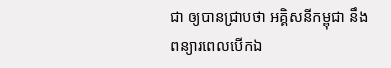ជា ឲ្យបានជ្រាបថា អគ្គិសនីកម្ពុជា នឹងពន្យារពេលបើកឯ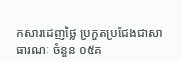កសារដេញថ្លៃ ប្រកួតប្រជែងជាសាធារណៈ ចំនួន ០៥គ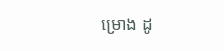ម្រោង ដូ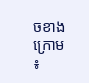ចខាងក្រោម ៖